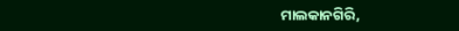ମାଲକାନଗିରି,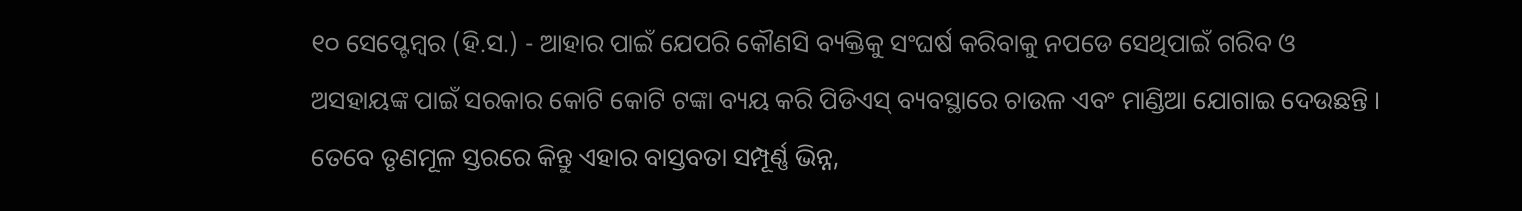୧୦ ସେପ୍ଟେମ୍ବର (ହି.ସ.) - ଆହାର ପାଇଁ ଯେପରି କୌଣସି ବ୍ୟକ୍ତିକୁ ସଂଘର୍ଷ କରିବାକୁ ନପଡେ ସେଥିପାଇଁ ଗରିବ ଓ ଅସହାୟଙ୍କ ପାଇଁ ସରକାର କୋଟି କୋଟି ଟଙ୍କା ବ୍ୟୟ କରି ପିଡିଏସ୍ ବ୍ୟବସ୍ଥାରେ ଚାଉଳ ଏବଂ ମାଣ୍ଡିଆ ଯୋଗାଇ ଦେଉଛନ୍ତି । ତେବେ ତୃଣମୂଳ ସ୍ତରରେ କିନ୍ତୁ ଏହାର ବାସ୍ତବତା ସମ୍ପୂର୍ଣ୍ଣ ଭିନ୍ନ,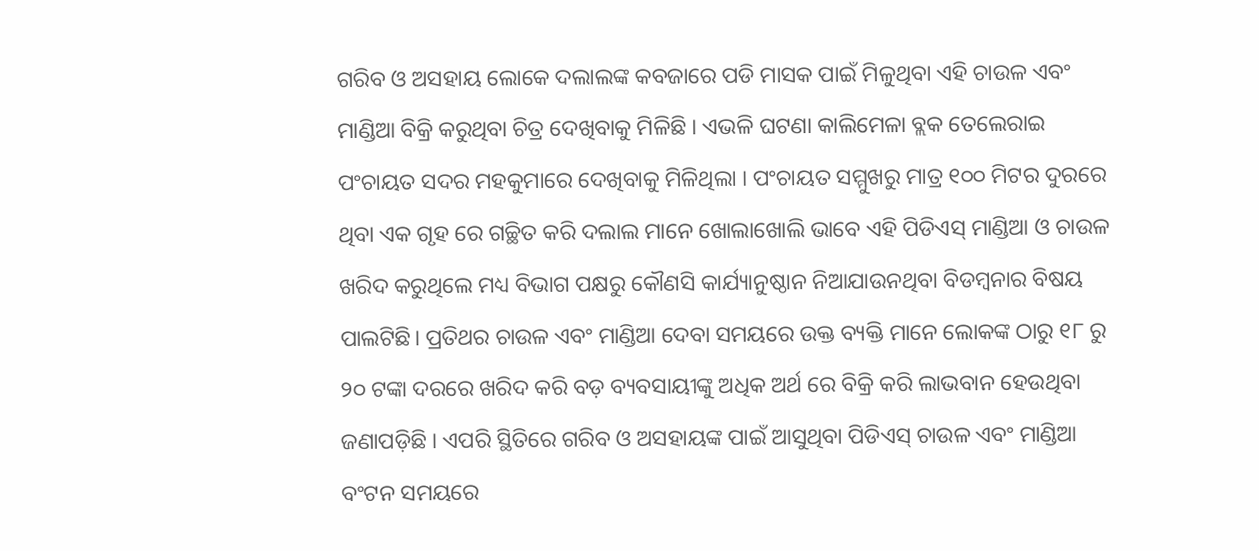ଗରିବ ଓ ଅସହାୟ ଲୋକେ ଦଲାଲଙ୍କ କବଜାରେ ପଡି ମାସକ ପାଇଁ ମିଳୁଥିବା ଏହି ଚାଉଳ ଏବଂ ମାଣ୍ଡିଆ ବିକ୍ରି କରୁଥିବା ଚିତ୍ର ଦେଖିବାକୁ ମିଳିଛି । ଏଭଳି ଘଟଣା କାଲିମେଳା ବ୍ଲକ ତେଲେରାଇ ପଂଚାୟତ ସଦର ମହକୁମାରେ ଦେଖିବାକୁ ମିଳିଥିଲା । ପଂଚାୟତ ସମ୍ମୁଖରୁ ମାତ୍ର ୧୦୦ ମିଟର ଦୁରରେ ଥିବା ଏକ ଗୃହ ରେ ଗଚ୍ଛିତ କରି ଦଲାଲ ମାନେ ଖୋଲାଖୋଲି ଭାବେ ଏହି ପିଡିଏସ୍ ମାଣ୍ଡିଆ ଓ ଚାଉଳ ଖରିଦ କରୁଥିଲେ ମଧ୍ୟ ବିଭାଗ ପକ୍ଷରୁ କୌଣସି କାର୍ଯ୍ୟାନୁଷ୍ଠାନ ନିଆଯାଉନଥିବା ବିଡମ୍ବନାର ବିଷୟ ପାଲଟିଛି। ପ୍ରତିଥର ଚାଉଳ ଏବଂ ମାଣ୍ଡିଆ ଦେବା ସମୟରେ ଉକ୍ତ ବ୍ୟକ୍ତି ମାନେ ଲୋକଙ୍କ ଠାରୁ ୧୮ ରୁ ୨୦ ଟଙ୍କା ଦରରେ ଖରିଦ କରି ବଡ଼ ବ୍ୟବସାୟୀଙ୍କୁ ଅଧିକ ଅର୍ଥ ରେ ବିକ୍ରି କରି ଲାଭବାନ ହେଉଥିବା ଜଣାପଡ଼ିଛି । ଏପରି ସ୍ଥିତିରେ ଗରିବ ଓ ଅସହାୟଙ୍କ ପାଇଁ ଆସୁଥିବା ପିଡିଏସ୍ ଚାଉଳ ଏବଂ ମାଣ୍ଡିଆ ବଂଟନ ସମୟରେ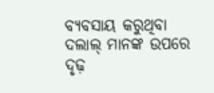ବ୍ୟବସାୟ କରୁଥିବା ଦଲାଲ୍ ମାନଙ୍କ ଉପରେ ଦୃଢ଼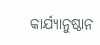କାର୍ଯ୍ୟାନୁଷ୍ଠାନ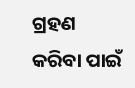ଗ୍ରହଣ କରିବା ପାଇଁ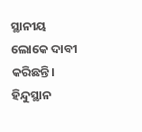ସ୍ଥାନୀୟ ଲୋକେ ଦାବୀ କରିଛନ୍ତି।
ହିନ୍ଦୁସ୍ଥାନ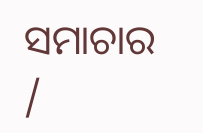ସମାଚାର /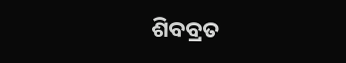ଶିବବ୍ରତ